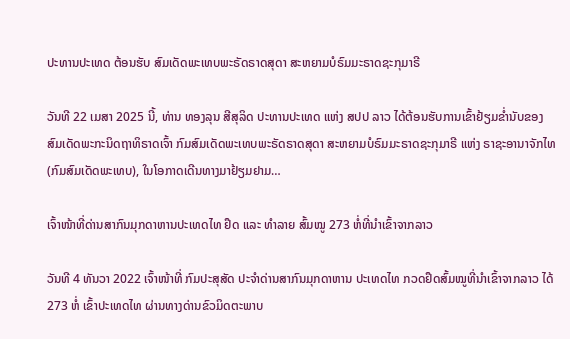ປະທານປະເທດ ຕ້ອນຮັບ ສົມເດັດພະເທບພະຣັດຣາດສຸດາ ສະຫຍາມບໍຣົມມະຣາດຊະກຸມາຣີ

ວັນທີ 22 ເມສາ 2025 ນີ້, ທ່ານ ທອງລຸນ ສີສຸລິດ ປະທານປະເທດ ແຫ່ງ ສປປ ລາວ ໄດ້ຕ້ອນຮັບການເຂົ້າຢ້ຽມຂໍ່ານັບຂອງ ສົມເດັດພະກະນິດຖາທິຣາດເຈົ້າ ກົມສົມເດັດພະເທບພະຣັດຣາດສຸດາ ສະຫຍາມບໍຣົມມະຣາດຊະກຸມາຣີ ແຫ່ງ ຣາຊະອານາຈັກໄທ (ກົມສົມເດັດພະເທບ), ໃນໂອກາດເດີນທາງມາຢ້ຽມຢາມ…

ເຈົ້າໜ້າທີ່ດ່ານສາກົນມຸກດາຫານປະເທດໄທ ຢຶດ ແລະ ທຳລາຍ ສົ້ມໝູ 273 ຫໍ່ທີ່ນຳເຂົ້າຈາກລາວ

ວັນທີ 4 ທັນວາ 2022 ເຈົ້າໜ້າທີ່ ກົມປະສຸສັດ ປະຈຳດ່ານສາກົນມຸກດາຫານ ປະເທດໄທ ກວດຢຶດສົ້ມໝູທີ່ນຳເຂົ້າຈາກລາວ ໄດ້ 273 ຫໍ່ ເຂົ້າປະເທດໄທ ຜ່ານທາງດ່ານຂົວມິດຕະພາບ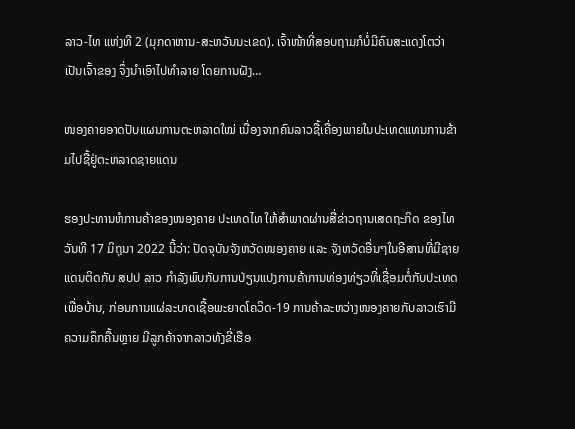ລາວ-ໄທ ແຫ່ງທີ 2 (ມຸກດາຫານ-ສະຫວັນນະເຂດ). ເຈົ້າໜ້າທີ່ສອບຖາມກໍບໍ່ມີຄົນສະແດງໂຕວ່າເປັນເຈົ້າຂອງ ຈຶ່ງນຳເອົາໄປທຳລາຍ ໂດຍການຝັງ…

ໜອງຄາຍອາດປັບແຜນການຕະຫລາດໃໝ່ ເນື່ອງຈາກຄົນລາວຊື້ເຄື່ອງພາຍໃນປະເທດແທນການຂ້າມໄປຊື້ຢູ່ຕະຫລາດຊາຍແດນ

ຮອງປະທານຫໍການຄ້າຂອງໜອງຄາຍ ປະເທດໄທ ໃຫ້ສຳພາດຜ່ານສື່ຂ່າວຖານເສດຖະກິດ ຂອງໄທ ວັນທີ 17 ມິຖຸນາ 2022 ນີ້ວ່າ: ປັດຈຸບັນຈັງຫວັດໜອງຄາຍ ແລະ ຈັງຫວັດອື່ນໆໃນອີສານທີ່ມີຊາຍແດນຕິດກັບ ສປປ ລາວ ກຳລັງພົບກັບການປ່ຽນແປງການຄ້າການທ່ອງທ່ຽວທີ່ເຊື່ອມຕໍ່ກັບປະເທດເພື່ອບ້ານ, ກ່ອນການແຜ່ລະບາດເຊື້ອພະຍາດໂຄວິດ-19 ການຄ້າລະຫວ່າງໜອງຄາຍກັບລາວເຮົາມີຄວາມຄຶກຄື້ນຫຼາຍ ມີລູກຄ້າຈາກລາວທັງຂີ່ເຮືອ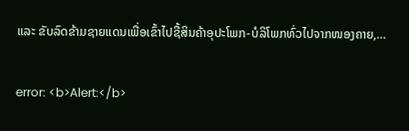ແລະ ຂັບລົດຂ້າມຊາຍແດນເພື່ອເຂົ້າໄປຊື້ສິນຄ້າອຸປະໂພກ-ບໍລິໂພກທົ່ວໄປຈາກໜອງຄາຍ,…

error: <b>Alert:</b>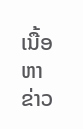ເນື້ອຫາຂ່າວ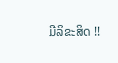ມີລິຂະສິດ !!